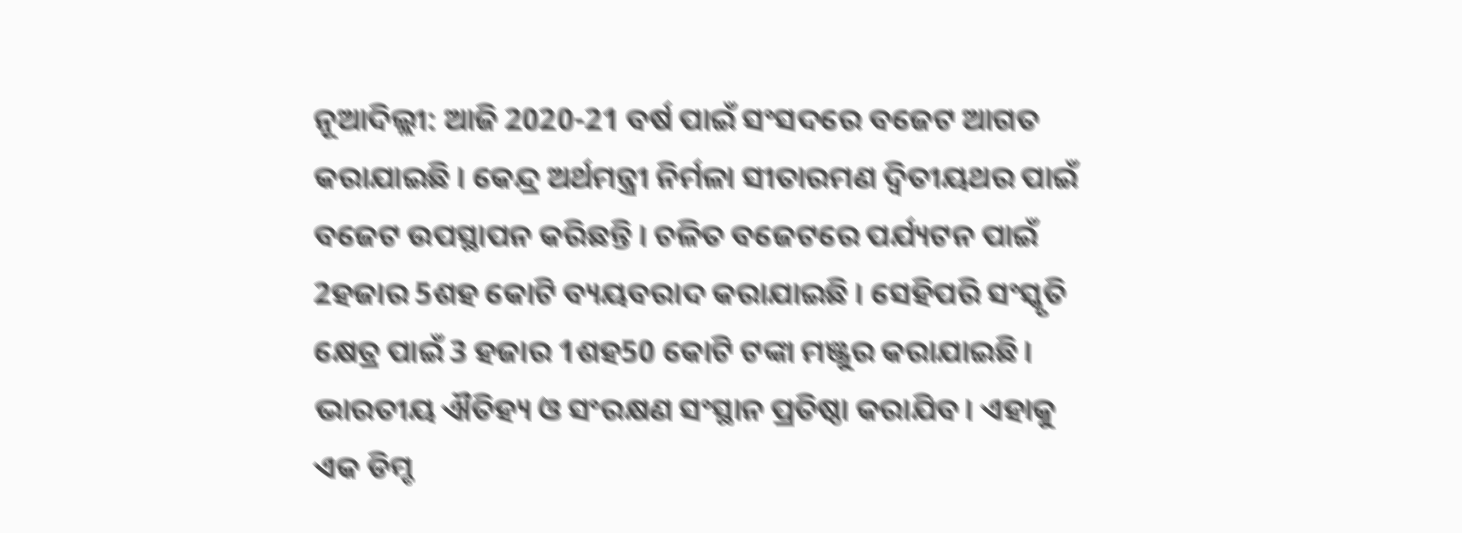ନୂଆଦିଲ୍ଲୀ: ଆଜି 2020-21 ବର୍ଷ ପାଇଁ ସଂସଦରେ ବଜେଟ ଆଗତ କରାଯାଇଛି । କେନ୍ଦ୍ର ଅର୍ଥମନ୍ତ୍ରୀ ନିର୍ମଳା ସୀତାରମଣ ଦ୍ବିତୀୟଥର ପାଇଁ ବଜେଟ ଉପସ୍ଥାପନ କରିଛନ୍ତି । ଚଳିତ ବଜେଟରେ ପର୍ଯ୍ୟଟନ ପାଇଁ 2ହଜାର 5ଶହ କୋଟି ବ୍ୟୟବରାଦ କରାଯାଇଛି । ସେହିପରି ସଂସ୍କୃତି କ୍ଷେତ୍ର ପାଇଁ 3 ହଜାର 1ଶହ50 କୋଟି ଟଙ୍କା ମଞ୍ଜୁର କରାଯାଇଛି ।
ଭାରତୀୟ ଐତିହ୍ୟ ଓ ସଂରକ୍ଷଣ ସଂସ୍ଥାନ ପ୍ରତିଷ୍ଠା କରାଯିବ। ଏହାକୁ ଏକ ଡିମ୍ଡ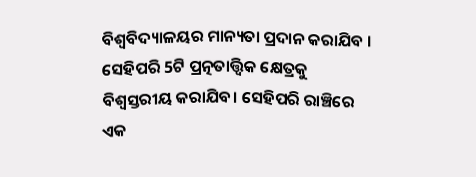ବିଶ୍ବବିଦ୍ୟାଳୟର ମାନ୍ୟତା ପ୍ରଦାନ କରାଯିବ । ସେହିପରି 5ଟି ପ୍ରତ୍ନତାତ୍ତ୍ବିକ କ୍ଷେତ୍ରକୁ ବିଶ୍ବସ୍ତରୀୟ କରାଯିବ। ସେହିପରି ରାଞ୍ଚିରେ ଏକ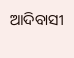ଆଦିବାସୀ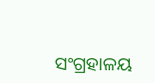ସଂଗ୍ରହାଳୟ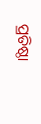ପ୍ରତିଷ୍ଠା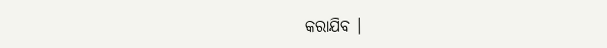କରାଯିବ ।